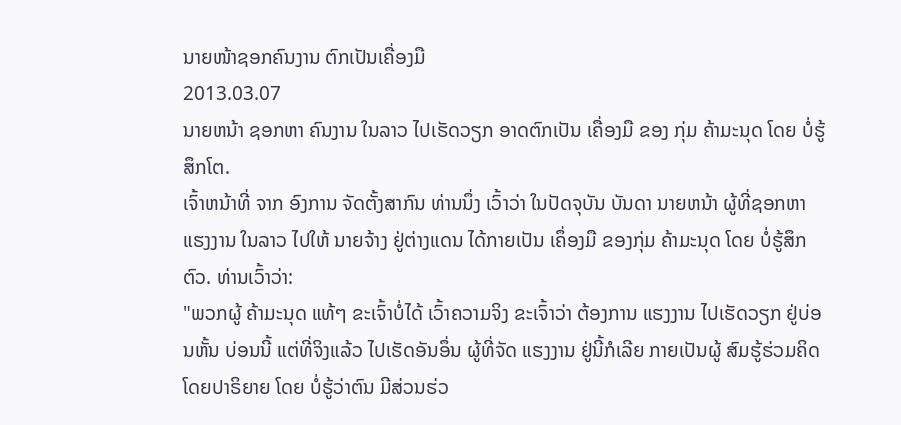ນາຍໜ້າຊອກຄົນງານ ຕົກເປັນເຄື່ອງມື
2013.03.07
ນາຍຫນ້າ ຊອກຫາ ຄົນງານ ໃນລາວ ໄປເຮັດວຽກ ອາດຕົກເປັນ ເຄື່ອງມື ຂອງ ກຸ່ມ ຄ້າມະນຸດ ໂດຍ ບໍ່ຮູ້ສຶກໂຕ.
ເຈົ້າຫນ້າທີ່ ຈາກ ອົງການ ຈັດຕັ້ງສາກົນ ທ່ານນຶ່ງ ເວົ້າວ່າ ໃນປັດຈຸບັນ ບັນດາ ນາຍຫນ້າ ຜູ້ທີ່ຊອກຫາ ແຮງງານ ໃນລາວ ໄປໃຫ້ ນາຍຈ້າງ ຢູ່ຕ່າງແດນ ໄດ້ກາຍເປັນ ເຄຶ່ອງມື ຂອງກຸ່ມ ຄ້າມະນຸດ ໂດຍ ບໍ່ຮູ້ສຶກຕົວ. ທ່ານເວົ້າວ່າ:
"ພວກຜູ້ ຄ້າມະນຸດ ແທ້ໆ ຂະເຈົ້າບໍ່ໄດ້ ເວົ້າຄວາມຈິງ ຂະເຈົ້າວ່າ ຕ້ອງການ ແຮງງານ ໄປເຮັດວຽກ ຢູ່ບ່ອນຫັ້ນ ບ່ອນນີ້ ແຕ່ທີ່ຈິງແລ້ວ ໄປເຮັດອັນອຶ່ນ ຜູ້ທີ່ຈັດ ແຮງງານ ຢູ່ນີ້ກໍເລີຍ ກາຍເປັນຜູ້ ສົມຮູ້ຮ່ວມຄິດ ໂດຍປາຣິຍາຍ ໂດຍ ບໍ່ຮູ້ວ່າຕົນ ມີສ່ວນຮ່ວ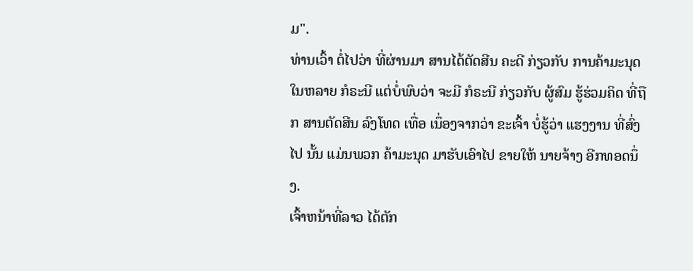ມ".
ທ່ານເວົ້າ ຕໍ່ໄປວ່າ ທີ່ຜ່ານມາ ສານໄດ້ຕັດສີນ ຄະດີ ກ່ຽວກັບ ການຄ້າມະນຸດ ໃນຫລາຍ ກໍຣະນີ ແຕ່ບໍ່ພົບວ່າ ຈະມີ ກໍຣະນີ ກ່ຽວກັບ ຜູ້ສົມ ຮູ້ຮ່ວມຄິດ ທີ່ຖືກ ສານຕັດສີນ ລົງໂທດ ເທື່ອ ເນຶ່ອງຈາກວ່າ ຂະເຈົ້າ ບໍ່ຮູ້ວ່າ ແຮງງານ ທີ່ສົ່ງໄປ ນັ້ນ ແມ່ນພວກ ຄ້າມະນຸດ ມາຮັບເອົາໄປ ຂາຍໃຫ້ ນາຍຈ້າງ ອີກທອດນຶ່ງ.
ເຈົ້າຫນ້າທີ່ລາວ ໄດ້ຕັກ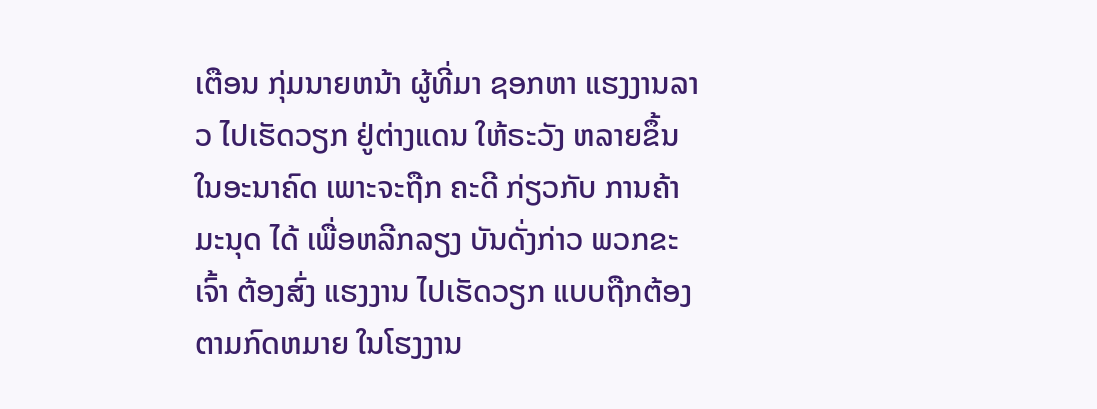ເຕືອນ ກຸ່ມນາຍຫນ້າ ຜູ້ທີ່ມາ ຊອກຫາ ແຮງງານລາວ ໄປເຮັດວຽກ ຢູ່ຕ່າງແດນ ໃຫ້ຣະວັງ ຫລາຍຂຶ້ນ ໃນອະນາຄົດ ເພາະຈະຖືກ ຄະດີ ກ່ຽວກັບ ການຄ້າມະນຸດ ໄດ້ ເພື່ອຫລີກລຽງ ບັນດັ່ງກ່າວ ພວກຂະເຈົ້າ ຕ້ອງສົ່ງ ແຮງງານ ໄປເຮັດວຽກ ແບບຖືກຕ້ອງ ຕາມກົດຫມາຍ ໃນໂຮງງານ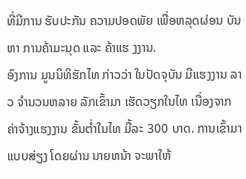ທີ່ມີການ ຮັບປະກັນ ຄວາມປອດພັຍ ເພື່ອຫລຸດຜ່ອນ ບັນຫາ ການຄ້າມະນຸດ ແລະ ຄ້າແຮ ງງານ.
ອົງການ ມູນນິທິຮັກໄທ ກ່າວວ່າ ໃນປັດຈຸບັນ ມີແຮງງານ ລາວ ຈຳນວນຫລາຍ ລັກເຂົ້າມາ ເຮັດວຽກໃນໄທ ເນື່ອງຈາກ ຄ່າຈ້າງແຮງງານ ຂັ້ນຕ່ຳໃນໄທ ມື້ລະ 300 ບາດ. ການເຂົ້າມາ ແບບສ່ຽງ ໂດຍຜ່ານ ນາຍຫນ້າ ຈະພາໃຫ້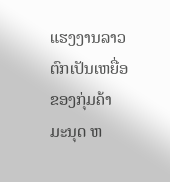ແຮງງານລາວ ຕົກເປັນເຫຍື່ອ ຂອງກຸ່ມຄ້າ ມະນຸດ ຫ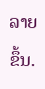ລາຍຂຶ້ນ.